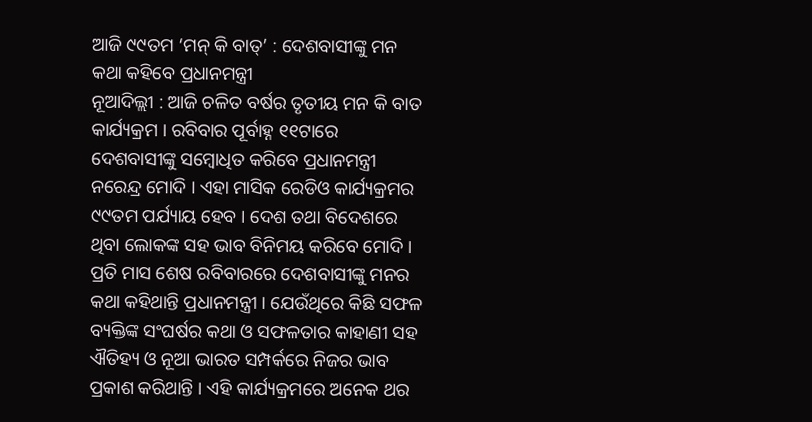ଆଜି ୯୯ତମ ‘ମନ୍ କି ବାତ୍’ : ଦେଶବାସୀଙ୍କୁ ମନ କଥା କହିବେ ପ୍ରଧାନମନ୍ତ୍ରୀ
ନୂଆଦିଲ୍ଲୀ : ଆଜି ଚଳିତ ବର୍ଷର ତୃତୀୟ ମନ କି ବାତ କାର୍ଯ୍ୟକ୍ରମ । ରବିବାର ପୂର୍ବାହ୍ନ ୧୧ଟାରେ ଦେଶବାସୀଙ୍କୁ ସମ୍ବୋଧିତ କରିବେ ପ୍ରଧାନମନ୍ତ୍ରୀ ନରେନ୍ଦ୍ର ମୋଦି । ଏହା ମାସିକ ରେଡିଓ କାର୍ଯ୍ୟକ୍ରମର ୯୯ତମ ପର୍ଯ୍ୟାୟ ହେବ । ଦେଶ ତଥା ବିଦେଶରେ ଥିବା ଲୋକଙ୍କ ସହ ଭାବ ବିନିମୟ କରିବେ ମୋଦି । ପ୍ରତି ମାସ ଶେଷ ରବିବାରରେ ଦେଶବାସୀଙ୍କୁ ମନର କଥା କହିଥାନ୍ତି ପ୍ରଧାନମନ୍ତ୍ରୀ । ଯେଉଁଥିରେ କିଛି ସଫଳ ବ୍ୟକ୍ତିଙ୍କ ସଂଘର୍ଷର କଥା ଓ ସଫଳତାର କାହାଣୀ ସହ ଐତିହ୍ୟ ଓ ନୂଆ ଭାରତ ସମ୍ପର୍କରେ ନିଜର ଭାବ ପ୍ରକାଶ କରିଥାନ୍ତି । ଏହି କାର୍ଯ୍ୟକ୍ରମରେ ଅନେକ ଥର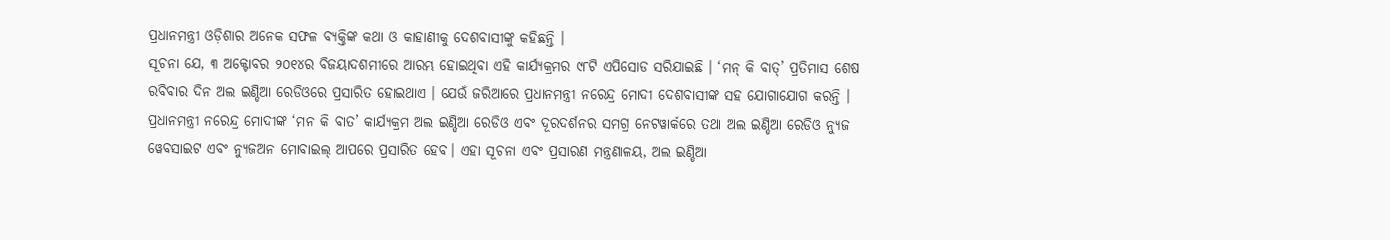ପ୍ରଧାନମନ୍ତ୍ରୀ ଓଡ଼ିଶାର ଅନେକ ସଫଳ ବ୍ୟକ୍ତିଙ୍କ କଥା ଓ କାହାଣୀକୁ ଦେଶବାସୀଙ୍କୁ କହିଛନ୍ତି ।
ସୂଚନା ଯେ, ୩ ଅକ୍ଟୋବର ୨୦୧୪ର ବିଜୟାଦଶମୀରେ ଆରମ୍ଭ ହୋଇଥିବା ଏହି କାର୍ଯ୍ୟକ୍ରମର ୯୮ଟି ଏପିସୋଡ ସରିଯାଇଛି । ‘ମନ୍ କି ବାତ୍’ ପ୍ରତିମାସ ଶେଷ ରବିବାର ଦିନ ଅଲ ଇଣ୍ଡିଆ ରେଡିଓରେ ପ୍ରସାରିତ ହୋଇଥାଏ । ଯେଉଁ ଜରିଆରେ ପ୍ରଧାନମନ୍ତ୍ରୀ ନରେନ୍ଦ୍ର ମୋଦୀ ଦେଶବାସୀଙ୍କ ସହ ଯୋଗାଯୋଗ କରନ୍ତି । ପ୍ରଧାନମନ୍ତ୍ରୀ ନରେନ୍ଦ୍ର ମୋଦୀଙ୍କ ‘ମନ କି ବାତ’ କାର୍ଯ୍ୟକ୍ରମ ଅଲ ଇଣ୍ଡିଆ ରେଡିଓ ଏବଂ ଦୂରଦର୍ଶନର ସମଗ୍ର ନେଟୱାର୍କରେ ତଥା ଅଲ ଇଣ୍ଡିଆ ରେଡିଓ ନ୍ୟୁଜ ୱେବସାଇଟ ଏବଂ ନ୍ୟୁଜଅନ ମୋବାଇଲ୍ ଆପରେ ପ୍ରସାରିତ ହେବ। ଏହା ସୂଚନା ଏବଂ ପ୍ରସାରଣ ମନ୍ତ୍ରଣାଳୟ, ଅଲ ଇଣ୍ଡିଆ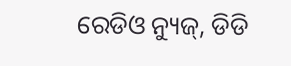ରେଡିଓ ନ୍ୟୁଜ୍, ଡିଡି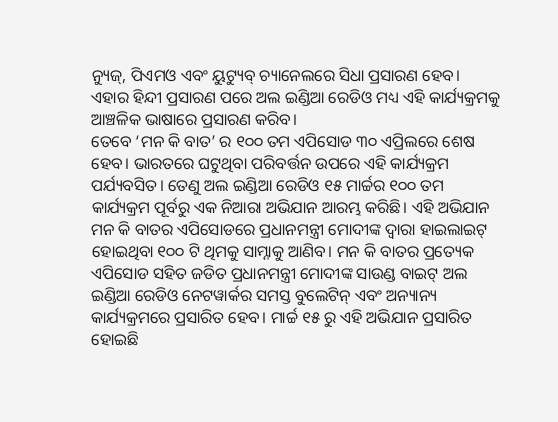ନ୍ୟୁଜ୍, ପିଏମଓ ଏବଂ ୟୁଟ୍ୟୁବ୍ ଚ୍ୟାନେଲରେ ସିଧା ପ୍ରସାରଣ ହେବ। ଏହାର ହିନ୍ଦୀ ପ୍ରସାରଣ ପରେ ଅଲ ଇଣ୍ଡିଆ ରେଡିଓ ମଧ୍ୟ ଏହି କାର୍ଯ୍ୟକ୍ରମକୁ ଆଞ୍ଚଳିକ ଭାଷାରେ ପ୍ରସାରଣ କରିବ।
ତେବେ ‘ମନ କି ବାତ’ ର ୧୦୦ ତମ ଏପିସୋଡ ୩୦ ଏପ୍ରିଲରେ ଶେଷ ହେବ। ଭାରତରେ ଘଟୁଥିବା ପରିବର୍ତ୍ତନ ଉପରେ ଏହି କାର୍ଯ୍ୟକ୍ରମ ପର୍ଯ୍ୟବସିତ। ତେଣୁ ଅଲ ଇଣ୍ଡିଆ ରେଡିଓ ୧୫ ମାର୍ଚ୍ଚର ୧୦୦ ତମ କାର୍ଯ୍ୟକ୍ରମ ପୂର୍ବରୁ ଏକ ନିଆରା ଅଭିଯାନ ଆରମ୍ଭ କରିଛି। ଏହି ଅଭିଯାନ ମନ କି ବାତର ଏପିସୋଡରେ ପ୍ରଧାନମନ୍ତ୍ରୀ ମୋଦୀଙ୍କ ଦ୍ୱାରା ହାଇଲାଇଟ୍ ହୋଇଥିବା ୧୦୦ ଟି ଥିମକୁ ସାମ୍ନାକୁ ଆଣିବ। ମନ କି ବାତର ପ୍ରତ୍ୟେକ ଏପିସୋଡ ସହିତ ଜଡିତ ପ୍ରଧାନମନ୍ତ୍ରୀ ମୋଦୀଙ୍କ ସାଉଣ୍ଡ ବାଇଟ୍ ଅଲ ଇଣ୍ଡିଆ ରେଡିଓ ନେଟୱାର୍କର ସମସ୍ତ ବୁଲେଟିନ୍ ଏବଂ ଅନ୍ୟାନ୍ୟ କାର୍ଯ୍ୟକ୍ରମରେ ପ୍ରସାରିତ ହେବ। ମାର୍ଚ୍ଚ ୧୫ ରୁ ଏହି ଅଭିଯାନ ପ୍ରସାରିତ ହୋଇଛି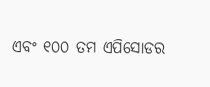ଏବଂ ୧୦୦ ତମ ଏପିସୋଡର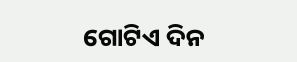ଗୋଟିଏ ଦିନ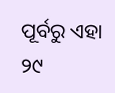ପୂର୍ବରୁ ଏହା ୨୯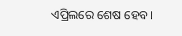ଏପ୍ରିଲରେ ଶେଷ ହେବ।